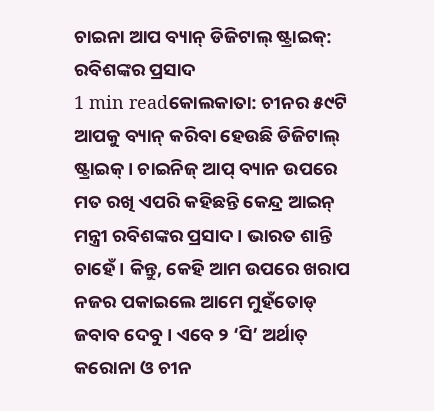ଚାଇନା ଆପ ବ୍ୟାନ୍ ଡିଜିଟାଲ୍ ଷ୍ଟ୍ରାଇକ୍: ରବିଶଙ୍କର ପ୍ରସାଦ
1 min readକୋଲକାତା: ଚୀନର ୫୯ଟି ଆପକୁ ବ୍ୟାନ୍ କରିବା ହେଉଛି ଡିଜିଟାଲ୍ ଷ୍ଟ୍ରାଇକ୍ । ଚାଇନିଜ୍ ଆପ୍ ବ୍ୟାନ ଉପରେ ମତ ରଖି ଏପରି କହିଛନ୍ତି କେନ୍ଦ୍ର ଆଇନ୍ ମନ୍ତ୍ରୀ ରବିଶଙ୍କର ପ୍ରସାଦ । ଭାରତ ଶାନ୍ତି ଚାହେଁ । କିନ୍ତୁ, କେହି ଆମ ଉପରେ ଖରାପ ନଜର ପକାଇଲେ ଆମେ ମୁହଁତୋଡ୍ ଜବାବ ଦେବୁ । ଏବେ ୨ ‘ସି’ ଅର୍ଥାତ୍ କରୋନା ଓ ଚୀନ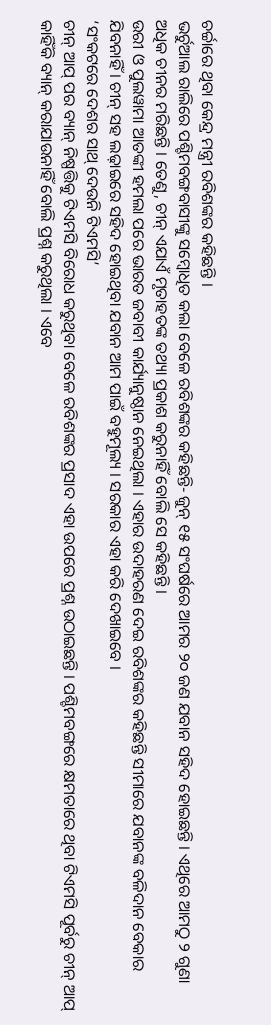ଚର୍ଚ୍ଚାରେ ଥିବା କେନ୍ଦ୍ର ମନ୍ତ୍ରୀ ରବିଶଙ୍କର କହିଛନ୍ତି ।
ଭର୍ଚୁଆଲ ରାଲିରେ ପଶ୍ଚିମବଙ୍ଗବାସୀଙ୍କୁ ସମ୍ବୋଧିତ କଲା ବେଳେ ରବିଶଙ୍କର କହିଛନ୍ତି- ଜୁନ୍ ୧୫ ସଂଘର୍ଷରେ ଆମର ୨୦ ଜଣ ଯବାନ ସହିଦ ହୋଇଛନ୍ତି । ଏଥିରେ ଆମଠୁ ୨ ଗୁଣା ଅଧିକ ଚୀନର ମରିଛନ୍ତି । ତେଣୁ, ଚୀନ୍ ଏଯାଏଁ ମୃତାହତଙ୍କ ତଥ୍ୟା ପ୍ରକାଶ କରୁନାହିଁ ବୋଲି ସେ କହିଛନ୍ତି ।
ଉରୀ ଓ ପୁଲୱାମା ଆତଙ୍କୀ ହମଲା ପରେ ଭାରତ ଜବାବୀ କାର୍ଯ୍ୟାନୁଷ୍ଠାନ ନେଇଥିଲା । ଏହାର ଉଦାହରଣ ଦେଇ ରବିଶଙ୍କର କହିଛନ୍ତି ସୀମାରେ ଯବାନଙ୍କ ବଳିଦାନ ବେକାର ଯିବନାହିଁ । ଚୀନ୍ ସହ ଲଢ଼ାଇରେ ସହିଦ ହୋଇଥିବା ଯବାନ ଆମ ପାଇଁ ବହୁମୂଲ୍ୟ । ସରକାର ଏହା କରି ଦେଖାଇବେ ।
‘ସଂକଟରେ ଦେଶର ସାଥ୍ ଦେଉନି ଟିଏମସି’
ଚୀନ୍ ଆପ୍ ପର ବ୍ୟାନ୍ ନିଷ୍ପତ୍ତିକୁ ଟିଏମସି ବିରୋଧ କରୁଥିବା ବେଳେ ରବିଶଙ୍କର ପ୍ରସାଦ ଏହା ଉପରେ ପ୍ରଶ୍ନ ଉଠାଇଛନ୍ତି । ପଶ୍ଚିମବଙ୍ଗରେ କ୍ଷମତାରେ ଥିବା ଟିଏମସି ପୂର୍ବରୁ ଚୀନ୍ ଆପ୍ କାହିଁକି ବ୍ୟାନ୍ କରାଯାଉନାହିଁ ବୋଲି ପ୍ରଶ୍ନ କରୁଥିଲା । ଏବେ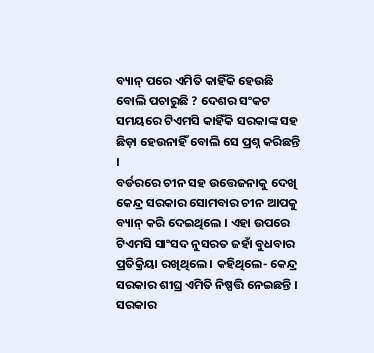ବ୍ୟାନ୍ ପରେ ଏମିତି କାହିଁକି ହେଉଛି ବୋଲି ପଚାରୁଛି ? ଦେଶର ସଂକଟ ସମୟରେ ଟିଏମସି କାହିଁକି ସରକାଙ୍କ ସହ ଛିଡ଼ା ହେଉନାହିଁ ବୋଲି ସେ ପ୍ରଶ୍ନ କରିଛନ୍ତି ।
ବର୍ଡରରେ ଚୀନ ସହ ଉତ୍ତେଜନାକୁ ଦେଖି କେନ୍ଦ୍ର ସରକାର ସୋମବାର ଚୀନ ଆପକୁ ବ୍ୟାନ୍ କରି ଦେଇଥିଲେ । ଏହା ଉପରେ ଟିଏମସି ସାଂସଦ ନୁସରତ ଜହାଁ ବୁଧବାର ପ୍ରତିକ୍ରିୟା ରଖିଥିଲେ । କହିଥିଲେ- କେନ୍ଦ୍ର ସରକାର ଶୀଘ୍ର ଏମିତି ନିଷ୍ପତ୍ତି ନେଇଛନ୍ତି । ସରକାର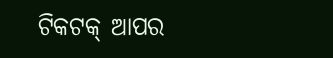ଟିକଟକ୍ ଆପର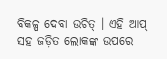ବିକଳ୍ପ ଦେବା ଉଚିତ୍ । ଏହି ଆପ୍ ସହ ଜଡ଼ିତ ଲୋକଙ୍କ ଉପରେ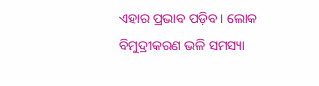ଏହାର ପ୍ରଭାବ ପଡ଼ିବ । ଲୋକ ବିମୁଦ୍ରୀକରଣ ଭଳି ସମସ୍ୟା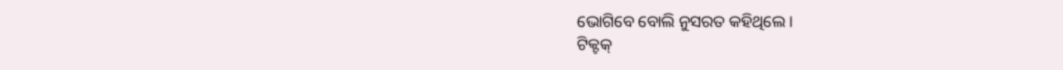ଭୋଗିବେ ବୋଲି ନୁସରତ କହିଥିଲେ ।
ଟିକ୍ଟକ୍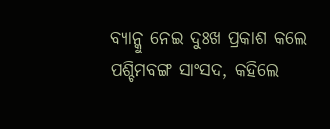ବ୍ୟାନ୍କୁ ନେଇ ଦୁଃଖ ପ୍ରକାଶ କଲେ ପଶ୍ଚିମବଙ୍ଗ ସାଂସଦ, କହିଲେ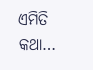ଏମିତି କଥା…